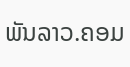ພັນລາວ.ຄອມ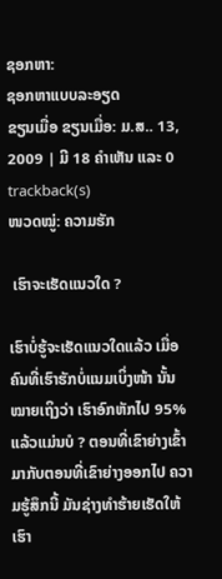ຊອກຫາ:
ຊອກຫາແບບລະອຽດ
ຂຽນເມື່ອ ຂຽນເມື່ອ: ມ.ສ.. 13, 2009 | ມີ 18 ຄຳເຫັນ ແລະ 0 trackback(s)
ໜວດໝູ່: ຄວາມຮັກ

 ເຮົາຈະເຮັດແນວໃດ ?

ເຮົາບໍ່ຮູ້ຈະເຮັດແນວໃດແລ້ວ ເມື່ອຄົນທີ່ເຮົາຮັກບໍ່ແນມເບິ່ງໜ້າ ນັ້ນໝາຍເຖິງວ່າ ເຮົາອົກຫັກໄປ 95% ແລ້ວແມ່ນບໍ ? ຕອນທີ່ເຂົາຍ່າງເຂົ້າມາກັບຕອນທີ່ເຂົາຍ່າງອອກໄປ ຄວາມຮູ້ສຶກນີ້ ມັນຊ່າງທຳຮ້າຍເຮັດໃຫ້ເຮົາ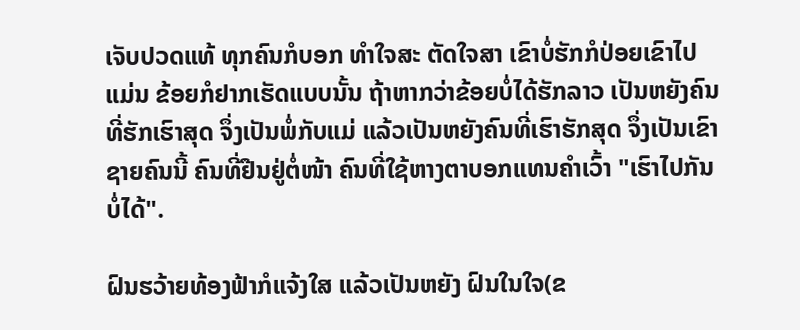ເຈັບປວດແທ້ ທຸກຄົນກໍບອກ ທຳໃຈສະ ຕັດໃຈສາ ເຂົາບໍ່ຮັກກໍປ່ອຍເຂົາໄປ ແມ່ນ ຂ້ອຍກໍຢາກເຮັດແບບນັ້ນ ຖ້າຫາກວ່າຂ້ອຍບໍ່ໄດ້ຮັກລາວ ເປັນຫຍັງຄົນທີ່ຮັກເຮົາສຸດ ຈຶ່ງເປັນພໍ່ກັບແມ່ ແລ້ວເປັນຫຍັງຄົນທີ່ເຮົາຮັກສຸດ ຈຶ່ງເປັນເຂົາ ຊາຍຄົນນີ້ ຄົນທີ່ຢືນຢູ່ຕໍ່ໜ້າ ຄົນທີ່ໃຊ້ຫາງຕາບອກແທນຄຳເວົ້າ "ເຮົາໄປກັນບໍ່ໄດ້".

ຝົນຮວ້າຍທ້ອງຟ້າກໍແຈ້ງໃສ ແລ້ວເປັນຫຍັງ ຝົນໃນໃຈ(ຂ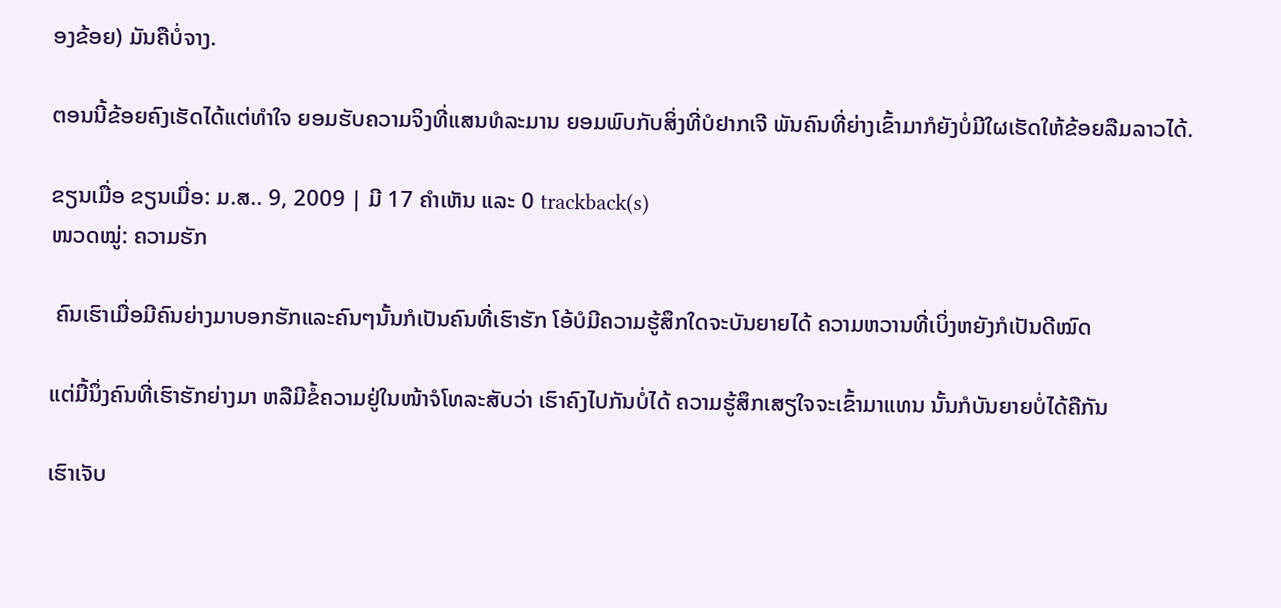ອງຂ້ອຍ) ມັນຄືບໍ່ຈາງ.

ຕອນນີ້ຂ້ອຍຄົງເຮັດໄດ້ແຕ່ທຳໃຈ ຍອມຮັບຄວາມຈິງທີ່ແສນທໍລະມານ ຍອມພົບກັບສິ່ງທີ່ບໍຢາກເຈີ ພັນຄົນທີ່ຍ່າງເຂົ້າມາກໍຍັງບໍ່ມີໃຜເຮັດໃຫ້ຂ້ອຍລືມລາວໄດ້.

ຂຽນເມື່ອ ຂຽນເມື່ອ: ມ.ສ.. 9, 2009 | ມີ 17 ຄຳເຫັນ ແລະ 0 trackback(s)
ໜວດໝູ່: ຄວາມຮັກ

 ຄົນເຮົາເມື່ອມີຄົນຍ່າງມາບອກຮັກແລະຄົນໆນັ້ນກໍເປັນຄົນທີ່ເຮົາຮັກ ໂອ້ບໍມີຄວາມຮູ້ສຶກໃດຈະບັນຍາຍໄດ້ ຄວາມຫວານທີ່ເບິ່ງຫຍັງກໍເປັນດີໝົດ

ແຕ່ມື້ນຶ່ງຄົນທີ່ເຮົາຮັກຍ່າງມາ ຫລືມີຂໍ້ຄວາມຢູ່ໃນໜ້າຈໍໂທລະສັບວ່າ ເຮົາຄົງໄປກັນບໍ່ໄດ້ ຄວາມຮູ້ສຶກເສຽໃຈຈະເຂົ້າມາແທນ ນັ້ນກໍບັນຍາຍບໍ່ໄດ້ຄືກັນ

ເຮົາເຈັບ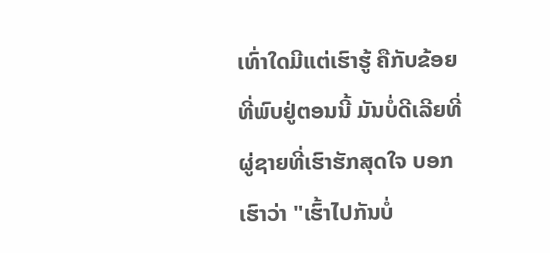ເທົ່າໃດມີແຕ່ເຮົາຮູ້ ຄືກັບຂ້ອຍທີ່ພົບຢູ່ຕອນນີ້ ມັນບໍ່ດີເລີຍທີ່ຜູ່ຊາຍທີ່ເຮົາຮັກສຸດໃຈ ບອກເຮົາວ່າ "ເຮົ້າໄປກັນບໍ່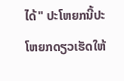ໄດ້" ປະໂຫຍກນີ້ປະໂຫຍກດຽວເຮັດໃຫ້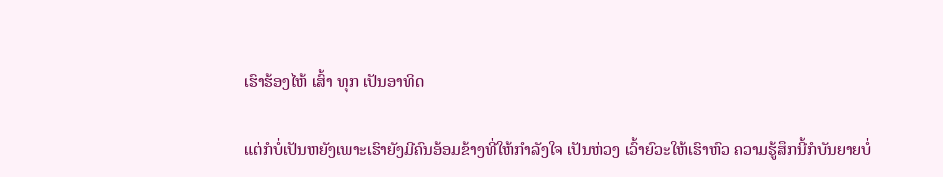ເຮົາຮ້ອງໄຫ້ ເສົ້າ ທຸກ ເປັນອາທິດ

ແຕ່ກໍບໍ່ເປັນຫຍັງເພາະເຮົາຍັງມີຄົນອ້ອມຂ້າງທີ່ໃຫ້ກຳລັງໃຈ ເປັນຫ່ວງ ເວົ້າຍົວະໃຫ້ເຮົາຫົວ ຄວາມຮູ້ສຶກນີ້ກໍບັນຍາຍບໍ່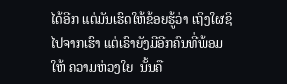ໄດ້ອີກ ແຕ່ມັນເຮົດໃຫ້ຂ້ອຍຮູ້ວ່າ ເຖິງໃຜຊິໄປຈາກເຮົາ ແຕ່ເຣົາຍັງມີອີກຄົນທີ່ພ້ອມໃຫ້ ຄວາມຫ່ວງໃຍ  ນັ້ນຄື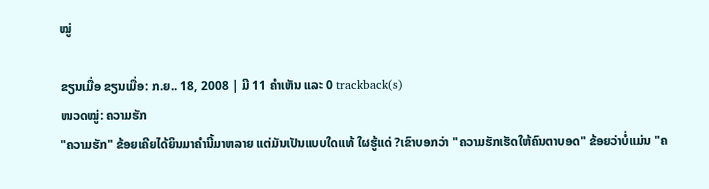ໝູ່

ຂຽນເມື່ອ ຂຽນເມື່ອ: ກ.ຍ.. 18, 2008 | ມີ 11 ຄຳເຫັນ ແລະ 0 trackback(s)
ໜວດໝູ່: ຄວາມຮັກ
"ຄວາມຮັກ" ຂ້ອຍເຄີຍໄດ້ຍິນມາຄຳນີ້ມາຫລາຍ ແຕ່ມັນເປັນແບບໃດແທ້ ໃຜຮູ້ແດ່ ?ເຂົາບອກວ່າ "ຄວາມຮັກເຮັດໃຫ້ຄົນຕາບອດ" ຂ້ອຍວ່າບໍ່ແມ່ນ "ຄ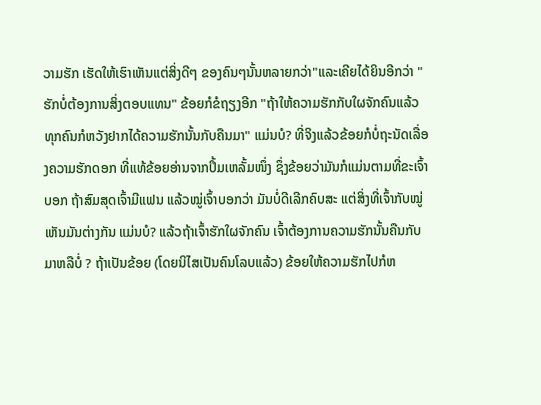ວາມຮັກ ເຮັດໃຫ້ເຮົາເຫັນແຕ່ສິ່ງດີໆ ຂອງຄົນໆນັ້ນຫລາຍກວ່າ"ແລະເຄີຍໄດ້ຍິນອີກວ່າ "ຮັກບໍ່ຕ້ອງການສິ່ງຕອບແທນ" ຂ້ອຍກໍຂໍຖຽງອີກ "ຖ້າໃຫ້ຄວາມຮັກກັບໃຜຈັກຄົນແລ້ວ ທຸກຄົນກໍຫວັງຢາກໄດ້ຄວາມຮັກນັ້ນກັບຄືນມາ" ແມ່ນບໍ? ທີ່ຈິງແລ້ວຂ້ອຍກໍບໍ່ຖະນັດເລື່ອງຄວາມຮັກດອກ ທີ່ແທ້ຂ້ອຍອ່ານຈາກປຶ້ມເຫລັ້ມໜຶ່ງ ຊຶ່ງຂ້ອຍວ່າມັນກໍແມ່ນຕາມທີ່ຂະເຈົ້າບອກ ຖ້າສົມສຸດເຈົ້າມີແຟນ ແລ້ວໝູ່ເຈົ້າບອກວ່າ ມັນບໍ່ດີເລີກຄົບສະ ແຕ່ສິ່ງທີ່ເຈົ້າກັບໝູ່ເຫັນມັນຕ່າງກັນ ແມ່ນບໍ? ແລ້ວຖ້າເຈົ້າຮັກໃຜຈັກຄົນ ເຈົ້າຕ້ອງການຄວາມຮັກນັ້ນຄືນກັບມາຫລືບໍ່ ? ຖ້າເປັນຂ້ອຍ (ໂດຍນິໄສເປັນຄົນໂລບແລ້ວ) ຂ້ອຍໃຫ້ຄວາມຮັກໄປກໍຫ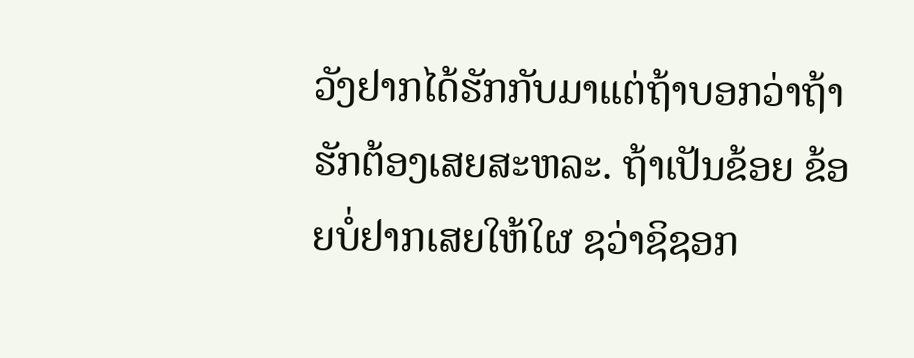ວັງຢາກໄດ້ຮັກກັບມາແຕ່ຖ້າບອກວ່າຖ້າຮັກຕ້ອງເສຍສະຫລະ. ຖ້າເປັນຂ້ອຍ ຂ້ອຍບໍ່ຢາກເສຍໃຫ້ໃຜ ຊວ່າຊິຊອກ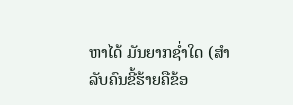ຫາໄດ້ ມັນຍາກຊ່ຳໃດ (ສຳລັບຄົນຂີ້ຮ້າຍຄືຂ້ອ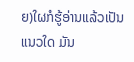ຍ)ໃຜກໍຮູ້ອ່ານແລ້ວເປັນແນວໃດ ມັນ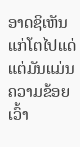ອາດຊິເຫັນແກ່ໂຕໄປແດ່ ແຕ່ມັນແມ່ນຄວາມຂ້ອຍເວົ້າ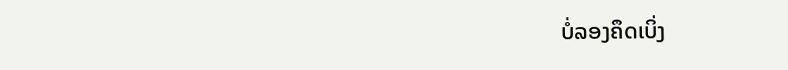ບໍ່ລອງຄຶດເບິ່ງ